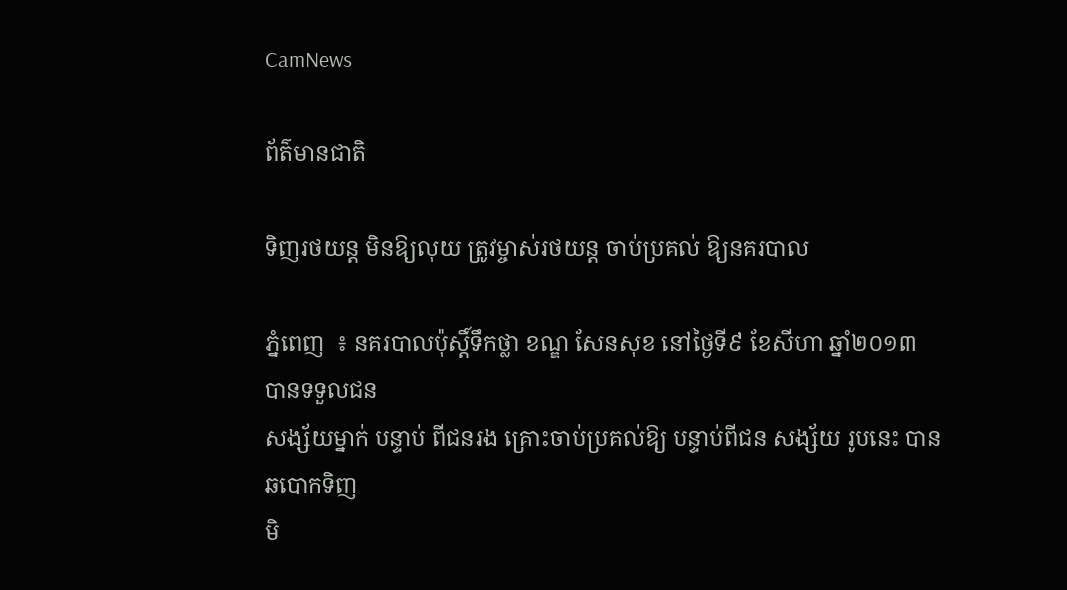CamNews

ព័ត៌មានជាតិ

ទិញរថយន្ដ មិនឱ្យលុយ ត្រូវម្ចាស់រថយន្ដ ចាប់ប្រគល់ ឱ្យនគរបាល

ភ្នំពេញ  ៖ នគរបាលប៉ុស្ដិ៍ទឹកថ្លា ខណ្ឌ សែនសុខ នៅថ្ងៃទី៩ ខែសីហា ឆ្នាំ២០១៣ បានទទួលជន
សង្ស័យម្នាក់ បន្ទាប់ ពីជនរង គ្រោះចាប់ប្រគល់ឱ្យ បន្ទាប់ពីជន សង្ស័យ រូបនេះ បានឆបោកទិញ
មិ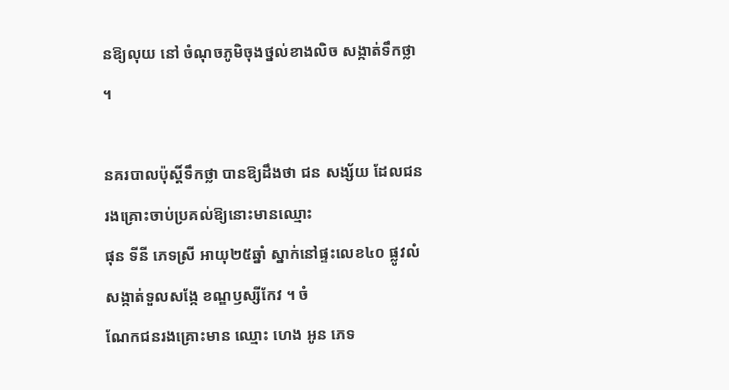នឱ្យលុយ នៅ ចំណុចភូមិចុងថ្នល់ខាងលិច សង្កាត់ទឹកថ្លា  ។

នគរបាលប៉ុស្ដិ៍ទឹកថ្លា បានឱ្យដឹងថា ជន សង្ស័យ ដែលជនរងគ្រោះចាប់ប្រគល់ឱ្យនោះមានឈ្មោះ
ផុន ទីនី ភេទស្រី អាយុ២៥ឆ្នាំ ស្នាក់នៅផ្ទះលេខ៤០ ផ្លូវលំ សង្កាត់ទួលសង្កែ ខណ្ឌឫស្សីកែវ ។ ចំ
ណែកជនរងគ្រោះមាន ឈ្មោះ ហេង អូន ភេទ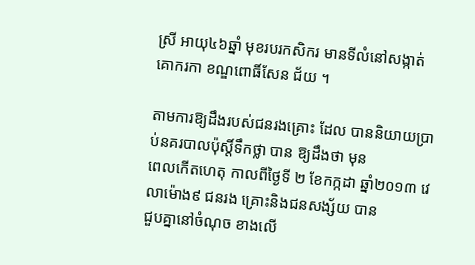ស្រី អាយុ៤៦ឆ្នាំ មុខរបរកសិករ មានទីលំនៅសង្កាត់
គោករកា ខណ្ឌពោធិ៍សែន ជ័យ ។

តាមការឱ្យដឹងរបស់ជនរងគ្រោះ ដែល បាននិយាយប្រាប់នគរបាលប៉ុស្ដិ៍ទឹកថ្លា បាន ឱ្យដឹងថា មុន
ពេលកើតហេតុ កាលពីថ្ងៃទី ២ ខែកក្កដា ឆ្នាំ២០១៣ វេលាម៉ោង៩ ជនរង គ្រោះនិងជនសង្ស័យ បាន
ជួបគ្នានៅចំណុច ខាងលើ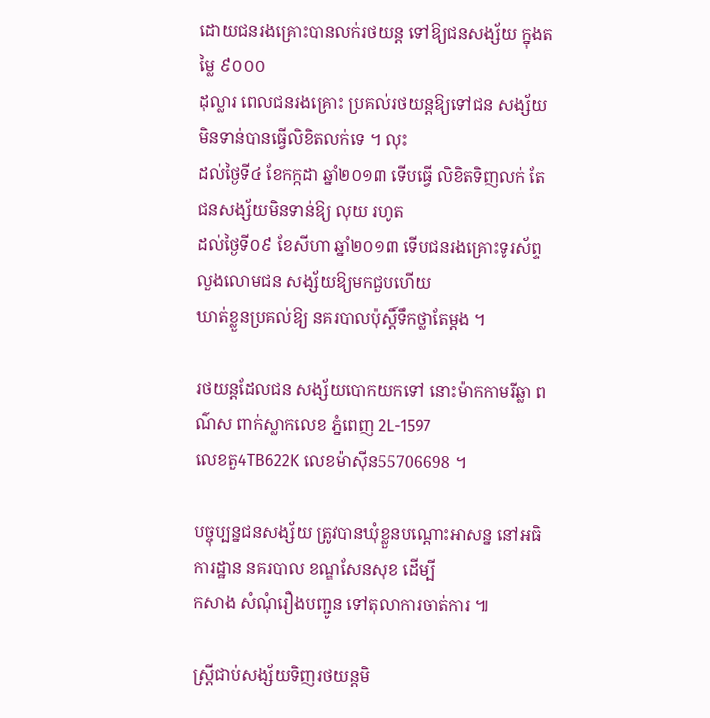ដោយជនរងគ្រោះបានលក់រថយន្ដ ទៅឱ្យជនសង្ស័យ ក្នុងតម្លៃ ៩០០០
ដុល្លារ ពេលជនរងគ្រោះ ប្រគល់រថយន្ដឱ្យទៅជន សង្ស័យ មិនទាន់បានធ្វើលិខិតលក់ទេ ។ លុះ
ដល់ថ្ងៃទី៤ ខែកក្កដា ឆ្នាំ២០១៣ ទើបធ្វើ លិខិតទិញលក់ តែជនសង្ស័យមិនទាន់ឱ្យ លុយ រហូត
ដល់ថ្ងៃទី០៩ ខែសីហា ឆ្នាំ២០១៣ ទើបជនរងគ្រោះទូរស័ព្ទលួងលោមជន សង្ស័យឱ្យមកជួបហើយ
ឃាត់ខ្លួនប្រគល់ឱ្យ នគរបាលប៉ុស្ដិ៍ទឹកថ្លាតែម្ដង ។

រថយន្ដដែលជន សង្ស័យបោកយកទៅ នោះម៉ាកកាមរីឆ្លា ពណ៌ស ពាក់ស្លាកលេខ ភ្នំពេញ 2L-1597
លេខតួ4TB622K លេខម៉ាស៊ីន55706698 ។

បច្ចុប្បន្នជនសង្ស័យ ត្រូវបានឃុំខ្លួនបណ្ដោះអាសន្ន នៅអធិការដ្ឋាន នគរបាល ខណ្ឌសែនសុខ ដើម្បី
កសាង សំណុំរឿងបញ្ជូន ទៅតុលាការចាត់ការ ៕

ស្រ្តីជាប់សង្ស័យទិញរថយន្តមិ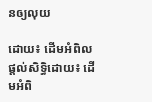នឲ្យលុយ

ដោយ៖ ដើមអំពិល
ផ្តល់សិទ្ធិដោយ៖ ដើមអំពិ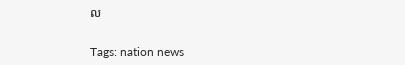ល


Tags: nation news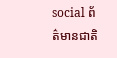social ព័ត៌មានជាតិ